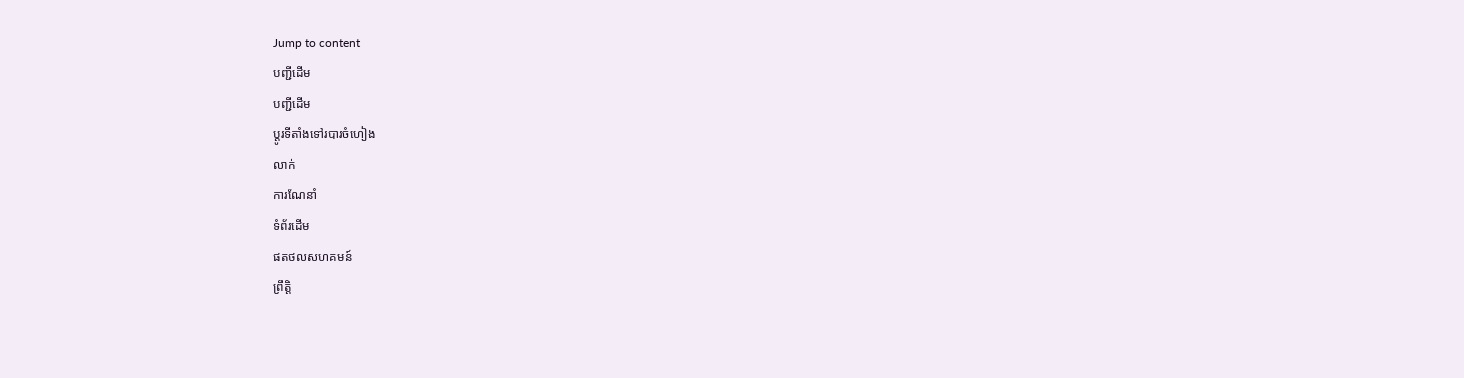Jump to content
បញ្ជីដើម
បញ្ជីដើម
ប្ដូរទីតាំងទៅរបារចំហៀង
លាក់
ការណែនាំ
ទំព័រដើម
ផតថលសហគមន៍
ព្រឹត្តិ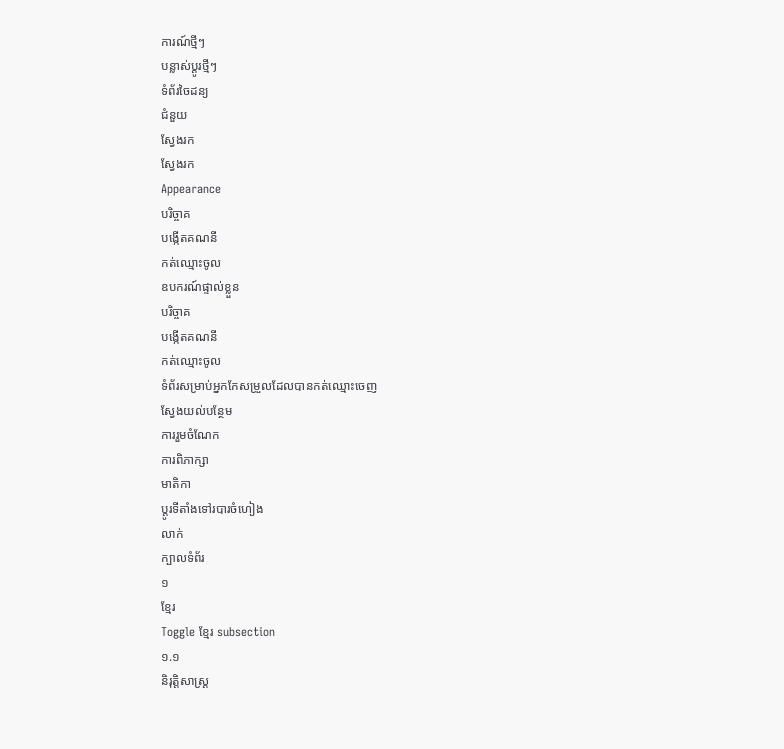ការណ៍ថ្មីៗ
បន្លាស់ប្ដូរថ្មីៗ
ទំព័រចៃដន្យ
ជំនួយ
ស្វែងរក
ស្វែងរក
Appearance
បរិច្ចាគ
បង្កើតគណនី
កត់ឈ្មោះចូល
ឧបករណ៍ផ្ទាល់ខ្លួន
បរិច្ចាគ
បង្កើតគណនី
កត់ឈ្មោះចូល
ទំព័រសម្រាប់អ្នកកែសម្រួលដែលបានកត់ឈ្មោះចេញ
ស្វែងយល់បន្ថែម
ការរួមចំណែក
ការពិភាក្សា
មាតិកា
ប្ដូរទីតាំងទៅរបារចំហៀង
លាក់
ក្បាលទំព័រ
១
ខ្មែរ
Toggle ខ្មែរ subsection
១.១
និរុត្តិសាស្ត្រ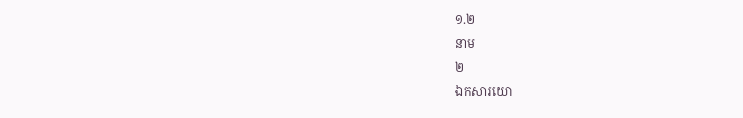១.២
នាម
២
ឯកសារយោ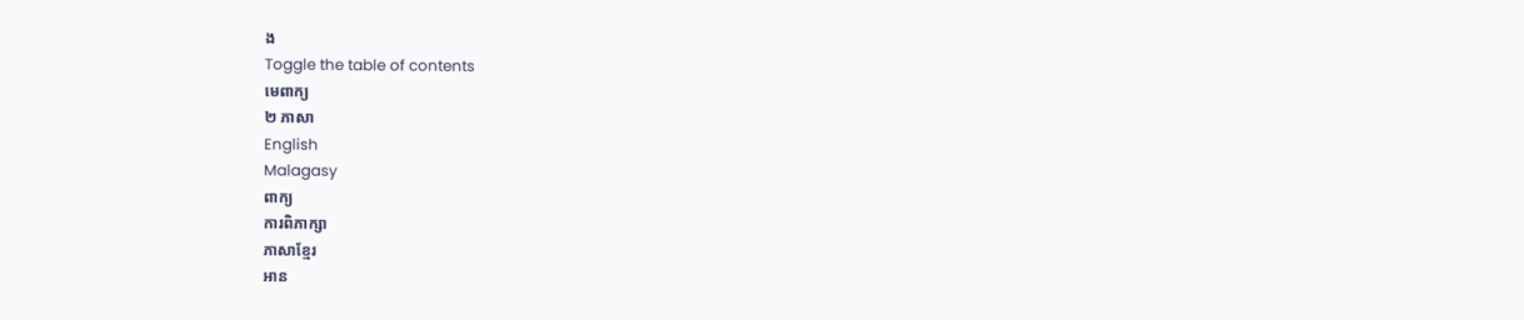ង
Toggle the table of contents
មេពាក្យ
២ ភាសា
English
Malagasy
ពាក្យ
ការពិភាក្សា
ភាសាខ្មែរ
អាន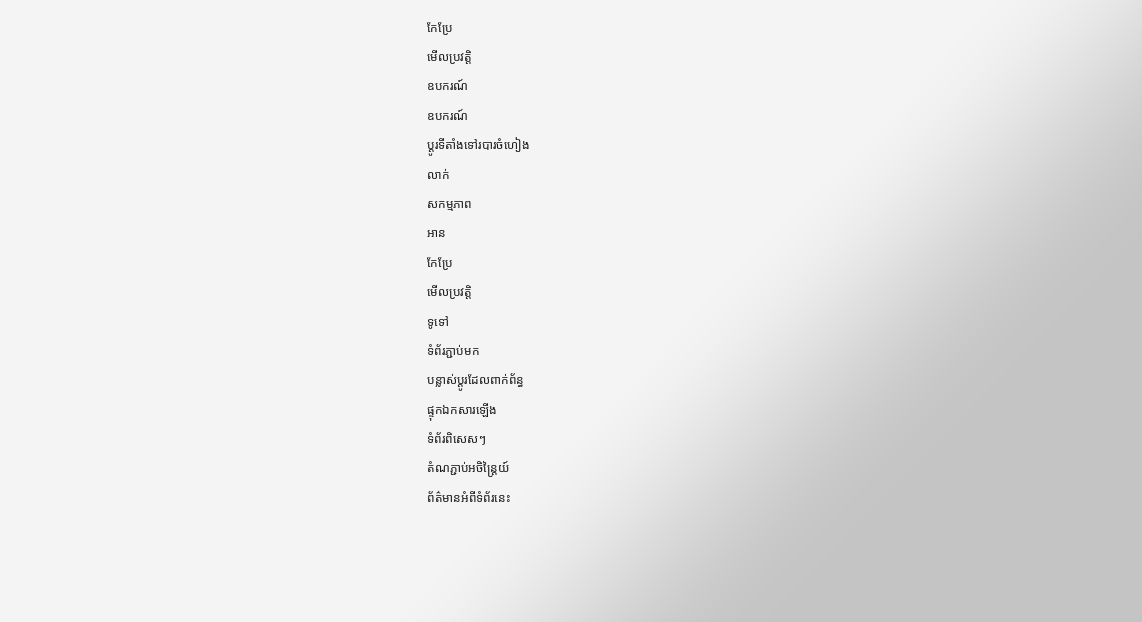កែប្រែ
មើលប្រវត្តិ
ឧបករណ៍
ឧបករណ៍
ប្ដូរទីតាំងទៅរបារចំហៀង
លាក់
សកម្មភាព
អាន
កែប្រែ
មើលប្រវត្តិ
ទូទៅ
ទំព័រភ្ជាប់មក
បន្លាស់ប្ដូរដែលពាក់ព័ន្ធ
ផ្ទុកឯកសារឡើង
ទំព័រពិសេសៗ
តំណភ្ជាប់អចិន្ត្រៃយ៍
ព័ត៌មានអំពីទំព័រនេះ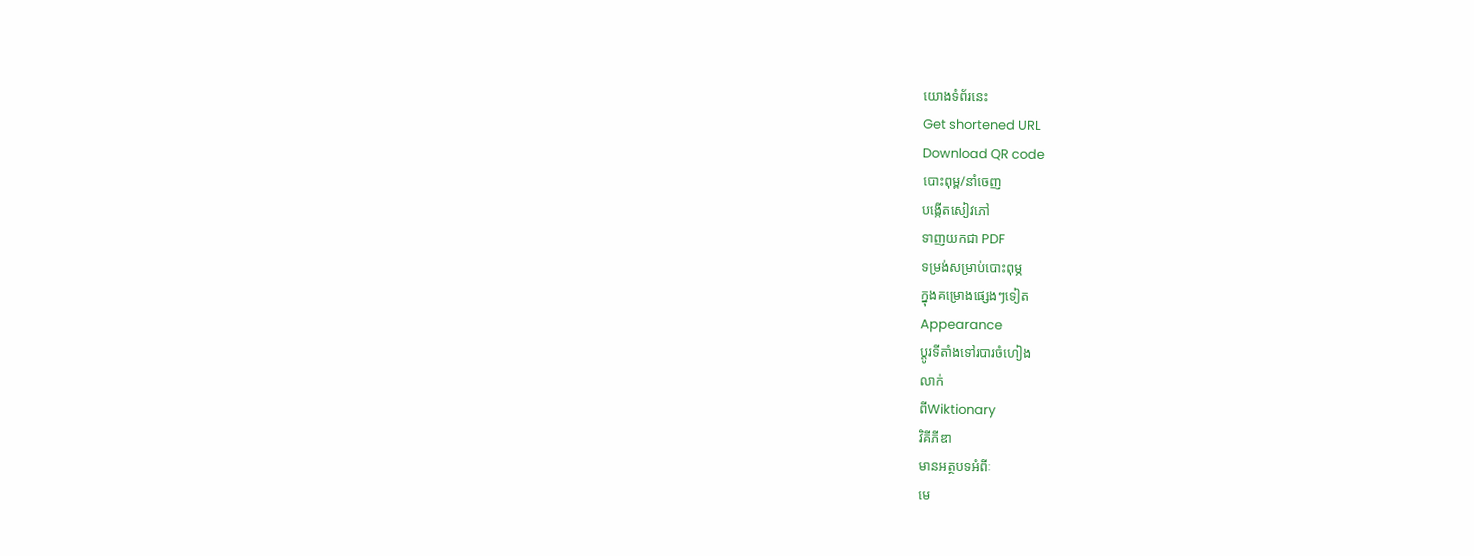យោងទំព័រនេះ
Get shortened URL
Download QR code
បោះពុម្ព/នាំចេញ
បង្កើតសៀវភៅ
ទាញយកជា PDF
ទម្រង់សម្រាប់បោះពុម្ភ
ក្នុងគម្រោងផ្សេងៗទៀត
Appearance
ប្ដូរទីតាំងទៅរបារចំហៀង
លាក់
ពីWiktionary
វិគីភីឌា
មានអត្ថបទអំពីៈ
មេ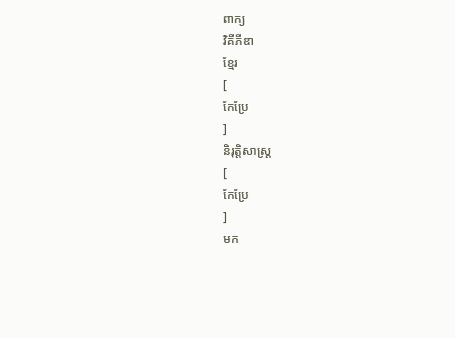ពាក្យ
វិគីភីឌា
ខ្មែរ
[
កែប្រែ
]
និរុត្តិសាស្ត្រ
[
កែប្រែ
]
មក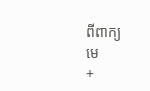ពីពាក្យ
មេ
+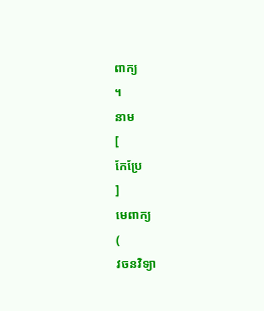ពាក្យ
។
នាម
[
កែប្រែ
]
មេពាក្យ
(
វចនវិទ្យា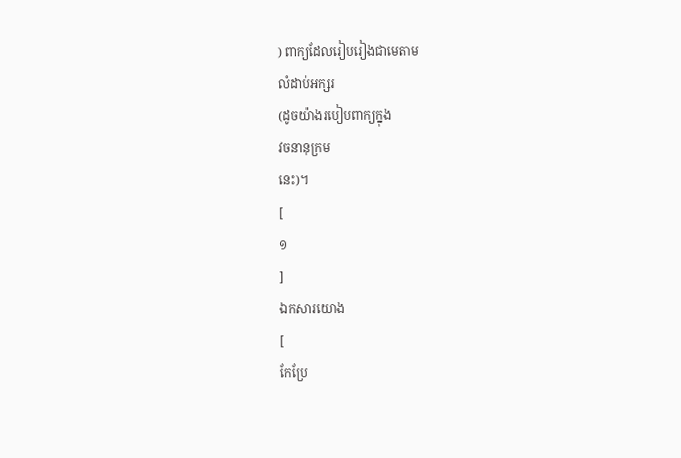) ពាក្យដែលរៀបរៀងជាមេតាម
លំដាប់អក្សរ
(ដូចយ៉ាងរបៀបពាក្យក្នុង
វចនានុក្រម
នេះ)។
[
១
]
ឯកសារយោង
[
កែប្រែ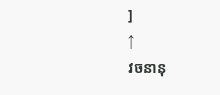]
↑
វចនានុ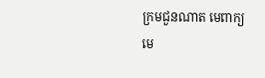ក្រមជួនណាត មេពាក្យ
មេ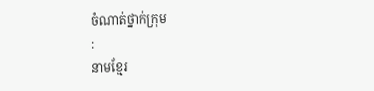ចំណាត់ថ្នាក់ក្រុម
:
នាមខ្មែរ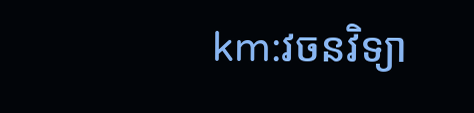km:វចនវិទ្យា